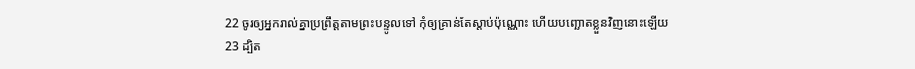22 ចូរឲ្យអ្នករាល់គ្នាប្រព្រឹត្តតាមព្រះបន្ទូលទៅ កុំឲ្យគ្រាន់តែស្តាប់ប៉ុណ្ណោះ ហើយបញ្ឆោតខ្លួនវិញនោះឡើយ
23 ដ្បិត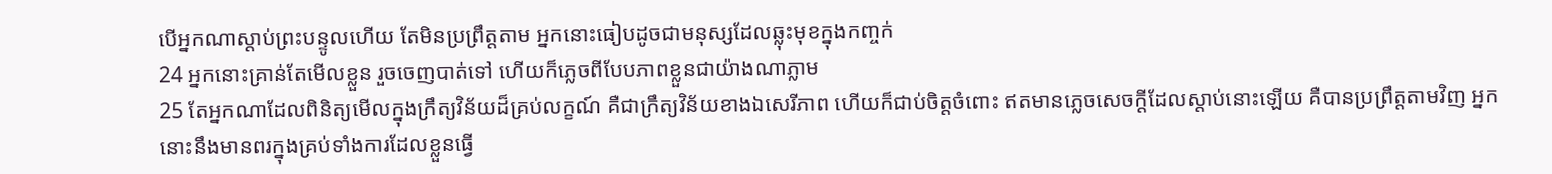បើអ្នកណាស្តាប់ព្រះបន្ទូលហើយ តែមិនប្រព្រឹត្តតាម អ្នកនោះធៀបដូចជាមនុស្សដែលឆ្លុះមុខក្នុងកញ្ចក់
24 អ្នកនោះគ្រាន់តែមើលខ្លួន រួចចេញបាត់ទៅ ហើយក៏ភ្លេចពីបែបភាពខ្លួនជាយ៉ាងណាភ្លាម
25 តែអ្នកណាដែលពិនិត្យមើលក្នុងក្រឹត្យវិន័យដ៏គ្រប់លក្ខណ៍ គឺជាក្រឹត្យវិន័យខាងឯសេរីភាព ហើយក៏ជាប់ចិត្តចំពោះ ឥតមានភ្លេចសេចក្ដីដែលស្តាប់នោះឡើយ គឺបានប្រព្រឹត្តតាមវិញ អ្នកនោះនឹងមានពរក្នុងគ្រប់ទាំងការដែលខ្លួនធ្វើ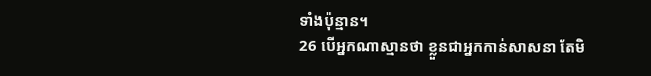ទាំងប៉ុន្មាន។
26 បើអ្នកណាស្មានថា ខ្លួនជាអ្នកកាន់សាសនា តែមិ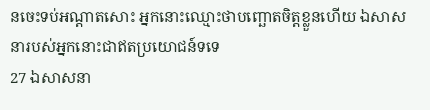នចេះទប់អណ្តាតសោះ អ្នកនោះឈ្មោះថាបញ្ឆោតចិត្តខ្លួនហើយ ឯសាសនារបស់អ្នកនោះជាឥតប្រយោជន៍ទទេ
27 ឯសាសនា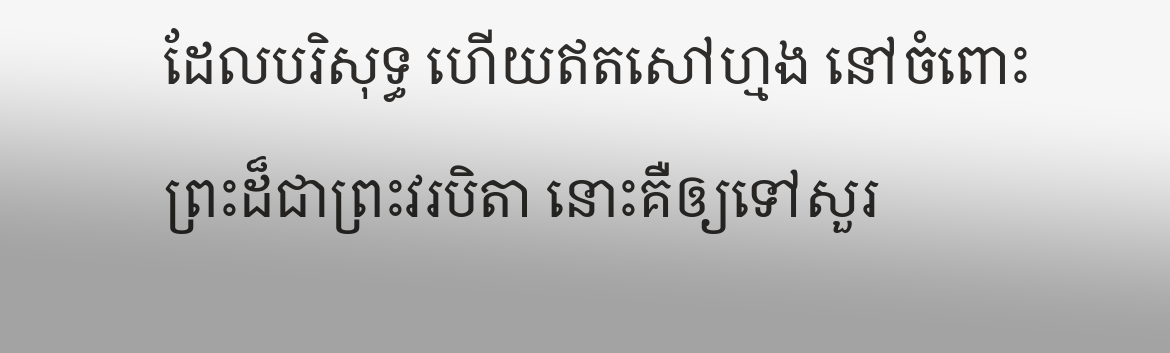ដែលបរិសុទ្ធ ហើយឥតសៅហ្មង នៅចំពោះព្រះដ៏ជាព្រះវរបិតា នោះគឺឲ្យទៅសួរ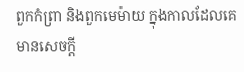ពួកកំព្រា និងពួកមេម៉ាយ ក្នុងកាលដែលគេមានសេចក្ដី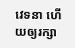វេទនា ហើយឲ្យរក្សា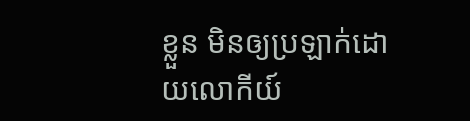ខ្លួន មិនឲ្យប្រឡាក់ដោយលោកីយ៍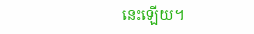នេះឡើយ។